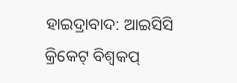ହାଇଦ୍ରାବାଦ: ଆଇସିସି କ୍ରିକେଟ୍ ବିଶ୍ବକପ୍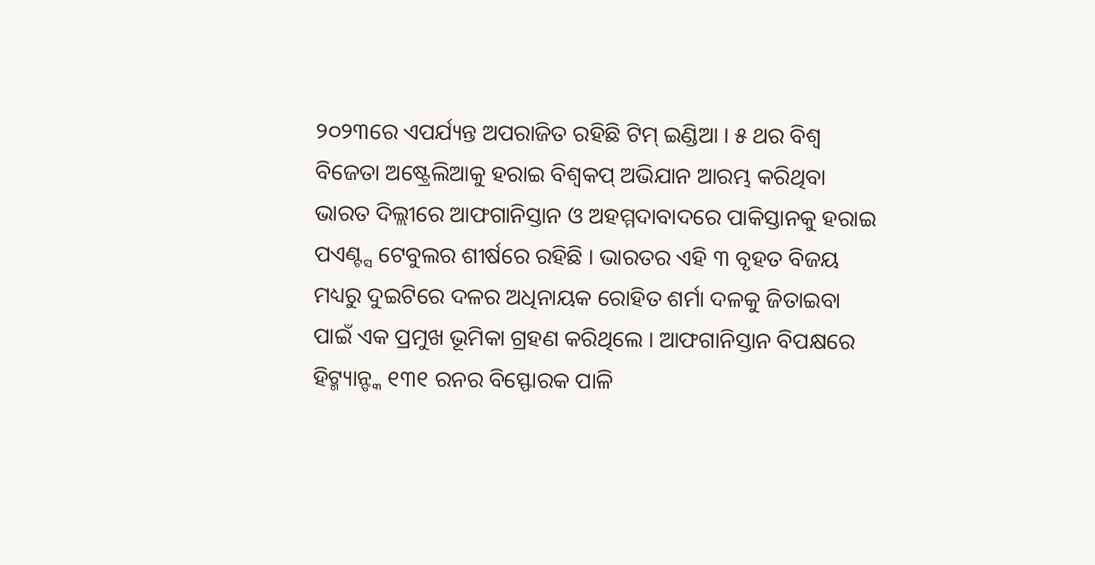୨୦୨୩ରେ ଏପର୍ଯ୍ୟନ୍ତ ଅପରାଜିତ ରହିଛି ଟିମ୍ ଇଣ୍ଡିଆ । ୫ ଥର ବିଶ୍ବ ବିଜେତା ଅଷ୍ଟ୍ରେଲିଆକୁ ହରାଇ ବିଶ୍ବକପ୍ ଅଭିଯାନ ଆରମ୍ଭ କରିଥିବା ଭାରତ ଦିଲ୍ଲୀରେ ଆଫଗାନିସ୍ତାନ ଓ ଅହମ୍ମଦାବାଦରେ ପାକିସ୍ତାନକୁ ହରାଇ ପଏଣ୍ଟ୍ସ ଟେବୁଲର ଶୀର୍ଷରେ ରହିଛି । ଭାରତର ଏହି ୩ ବୃହତ ବିଜୟ ମଧ୍ୟରୁ ଦୁଇଟିରେ ଦଳର ଅଧିନାୟକ ରୋହିତ ଶର୍ମା ଦଳକୁ ଜିତାଇବା ପାଇଁ ଏକ ପ୍ରମୁଖ ଭୂମିକା ଗ୍ରହଣ କରିଥିଲେ । ଆଫଗାନିସ୍ତାନ ବିପକ୍ଷରେ ହିଟ୍ମ୍ୟାନ୍ଙ୍କ ୧୩୧ ରନର ବିସ୍ଫୋରକ ପାଳି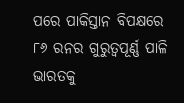ପରେ ପାକିସ୍ତାନ ବିପକ୍ଷରେ ୮୬ ରନର ଗୁରୁତ୍ବପୂର୍ଣ୍ଣ ପାଳି ଭାରତକୁ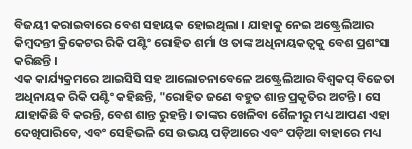ବିଜୟୀ କରାଇବାରେ ବେଶ ସହାୟକ ହୋଇଥିଲା । ଯାହାକୁ ନେଇ ଅଷ୍ଟ୍ରେଲିଆର କିମ୍ବଦନ୍ତୀ କ୍ରିକେଟର ରିକି ପଣ୍ଟିଂ ରୋହିତ ଶର୍ମା ଓ ତାଙ୍କ ଅଧିନାୟକତ୍ବକୁ ବେଶ ପ୍ରଶଂସା କରିଛନ୍ତି ।
ଏକ କାର୍ଯ୍ୟକ୍ରମରେ ଆଇସିସି ସହ ଆଲୋଚନାବେଳେ ଅଷ୍ଟ୍ରେଲିଆର ବିଶ୍ବକପ୍ ବିଜେତା ଅଧିନାୟକ ରିକି ପଣ୍ଟିଂ କହିଛନ୍ତି, "ରୋହିତ ଜଣେ ବହୁତ ଶାନ୍ତ ପ୍ରକୃତିର ଅଟନ୍ତି । ସେ ଯାହାକିଛି ବି କରନ୍ତି, ବେଶ ଶାନ୍ତ ରୁହନ୍ତି । ତାଙ୍କର ଖେଳିବା ଶୈଳୀରୁ ମଧ୍ୟ ଆପଣ ଏହା ଦେଖିପାରିବେ, ଏବଂ ସେହିଭଳି ସେ ଉଭୟ ପଡ଼ିଆରେ ଏବଂ ପଡ଼ିଆ ବାହାରେ ମଧ୍ୟ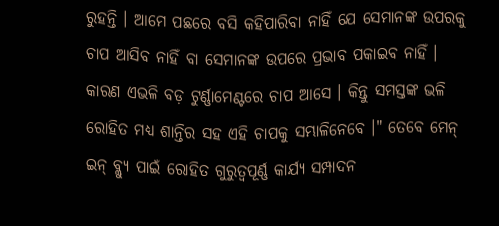ରୁହନ୍ତି । ଆମେ ପଛରେ ବସି କହିପାରିବା ନାହିଁ ଯେ ସେମାନଙ୍କ ଉପରକୁ ଚାପ ଆସିବ ନାହିଁ ବା ସେମାନଙ୍କ ଉପରେ ପ୍ରଭାବ ପକାଇବ ନାହିଁ । କାରଣ ଏଭଳି ବଡ଼ ଟୁର୍ଣ୍ଣାମେଣ୍ଟରେ ଚାପ ଆସେ । କିନ୍ତୁ ସମସ୍ତଙ୍କ ଭଳି ରୋହିତ ମଧ୍ୟ ଶାନ୍ତିର ସହ ଏହି ଚାପକୁ ସମ୍ଭାଳିନେବେ ।" ତେବେ ମେନ୍ ଇନ୍ ବ୍ଲ୍ୟୁ ପାଇଁ ରୋହିତ ଗୁରୁତ୍ବପୂର୍ଣ୍ଣ କାର୍ଯ୍ୟ ସମ୍ପାଦନ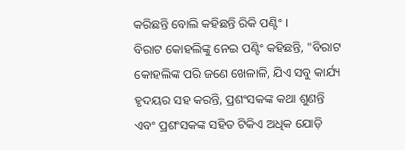କରିଛନ୍ତି ବୋଲି କହିଛନ୍ତି ରିକି ପଣ୍ଟିଂ ।
ବିରାଟ କୋହଲିଙ୍କୁ ନେଇ ପଣ୍ଟିଂ କହିଛନ୍ତି, "ବିରାଟ କୋହଲିଙ୍କ ପରି ଜଣେ ଖେଳାଳି, ଯିଏ ସବୁ କାର୍ଯ୍ୟ ହୃଦୟର ସହ କରନ୍ତି, ପ୍ରଶଂସକଙ୍କ କଥା ଶୁଣନ୍ତି ଏବଂ ପ୍ରଶଂସକଙ୍କ ସହିତ ଟିକିଏ ଅଧିକ ଯୋଡ଼ି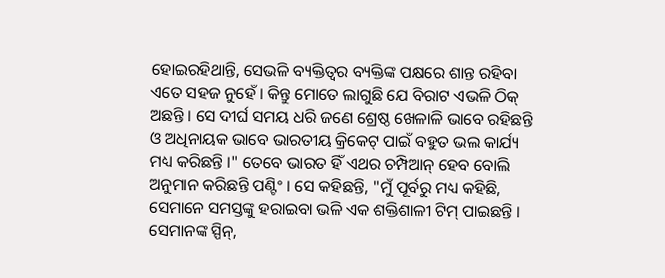ହୋଇରହିଥାନ୍ତି, ସେଭଳି ବ୍ୟକ୍ତିତ୍ବର ବ୍ୟକ୍ତିଙ୍କ ପକ୍ଷରେ ଶାନ୍ତ ରହିବା ଏତେ ସହଜ ନୁହେଁ । କିନ୍ତୁ ମୋତେ ଲାଗୁଛି ଯେ ବିରାଟ ଏଭଳି ଠିକ୍ ଅଛନ୍ତି । ସେ ଦୀର୍ଘ ସମୟ ଧରି ଜଣେ ଶ୍ରେଷ୍ଠ ଖେଳାଳି ଭାବେ ରହିଛନ୍ତି ଓ ଅଧିନାୟକ ଭାବେ ଭାରତୀୟ କ୍ରିକେଟ୍ ପାଇଁ ବହୁତ ଭଲ କାର୍ଯ୍ୟ ମଧ୍ୟ କରିଛନ୍ତି ।" ତେବେ ଭାରତ ହିଁ ଏଥର ଚମ୍ପିଆନ୍ ହେବ ବୋଲି ଅନୁମାନ କରିଛନ୍ତି ପଣ୍ଟିଂ । ସେ କହିଛନ୍ତି, "ମୁଁ ପୂର୍ବରୁ ମଧ୍ୟ କହିଛି, ସେମାନେ ସମସ୍ତଙ୍କୁ ହରାଇବା ଭଳି ଏକ ଶକ୍ତିଶାଳୀ ଟିମ୍ ପାଇଛନ୍ତି । ସେମାନଙ୍କ ସ୍ପିନ୍,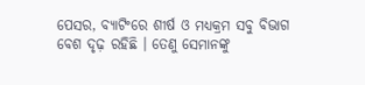ପେସର, ବ୍ୟାଟିଂରେ ଶୀର୍ଷ ଓ ମଧ୍ୟକ୍ରମ ସବୁ ବିଭାଗ ବେଶ ଦୃଢ଼ ରହିଛି । ତେଣୁ ସେମାନଙ୍କୁ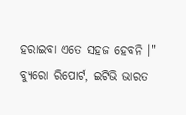ହରାଇବା ଏତେ ସହଜ ହେବନି ।"
ବ୍ୟୁରୋ ରିପୋର୍ଟ, ଇଟିଭି ଭାରତ